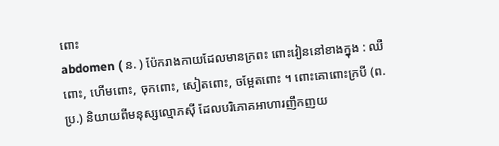ពោះ
abdomen ( ន. ) ប៉ែករាងកាយដែលមានក្រពះ ពោះវៀននៅខាងក្នុង : ឈឺពោះ, ហើមពោះ, ចុកពោះ, សៀតពោះ, ចម្អែតពោះ ។ ពោះគោពោះក្របី (ព. ប្រ.) និយាយពីមនុស្សល្មោភស៊ី ដែលបរិភោគអាហារញឹកញយ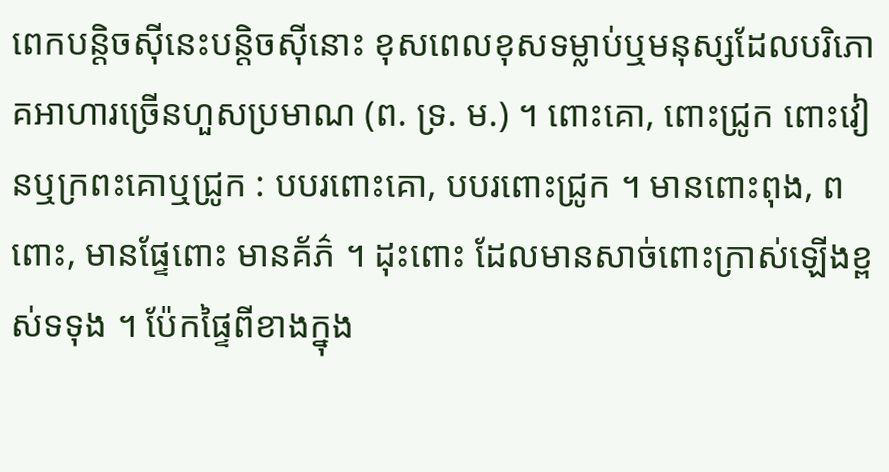ពេកបន្តិចស៊ីនេះបន្តិចស៊ីនោះ ខុសពេលខុសទម្លាប់ឬមនុស្សដែលបរិភោគអាហារច្រើនហួសប្រមាណ (ព. ទ្រ. ម.) ។ ពោះគោ, ពោះជ្រូក ពោះវៀនឬក្រពះគោឬជ្រូក : បបរពោះគោ, បបរពោះជ្រូក ។ មានពោះពុង, ពពោះ, មានផ្ទែពោះ មានគ័ភ៌ ។ ដុះពោះ ដែលមានសាច់ពោះក្រាស់ឡើងខ្ពស់ទទុង ។ ប៉ែកផ្ទៃពីខាងក្នុង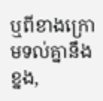ឬពីខាងក្រោមទល់គ្នានឹងខ្នង,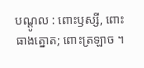បណ្ដូល : ពោះឫស្សី, ពោះធាងត្នោត; ពោះត្រឡាច ។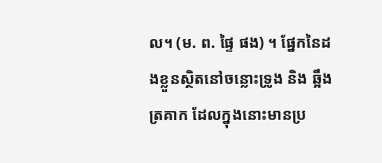ល។ (ម. ព. ផ្ទៃ ផង) ។ ផ្នែកនៃដងខ្លួនស្ថិតនៅចន្លោះទ្រូង និង ឆ្អឹងត្រគាក ដែលក្នុងនោះមានប្រ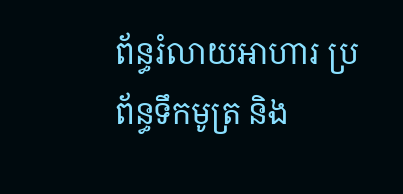ព័ន្ធរំលាយអាហារ ប្រព័ន្ធទឹកមូត្រ និង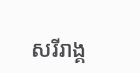សរីរាង្គ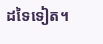ដទៃទៀត។